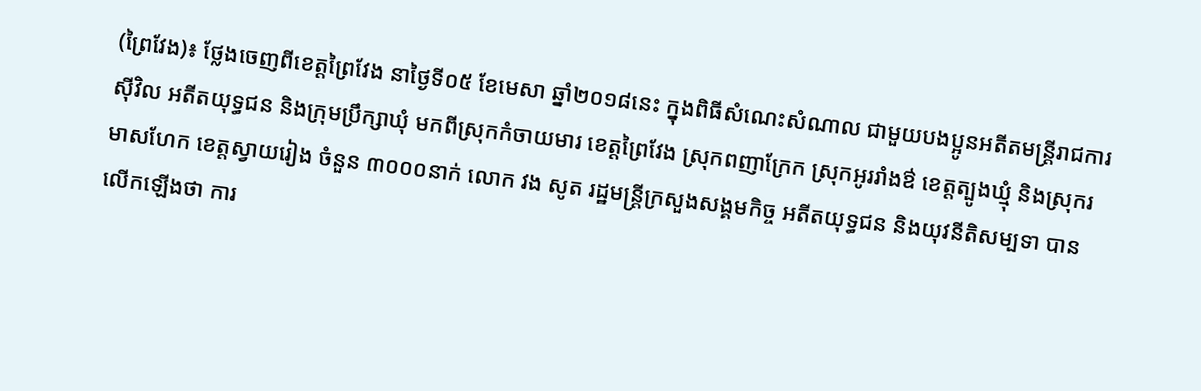(ព្រៃវែង)៖ ថ្លែងចេញពីខេត្តព្រៃវែង នាថ្ងៃទី០៥ ខែមេសា ឆ្នាំ២០១៨នេះ ក្នុងពិធីសំណេះសំណាល ជាមួយបងប្អូនអតីតមន្រ្តីរាជការស៊ីវិល អតីតយុទ្ធជន និងក្រុមប្រឹក្សាឃុំ មកពីស្រុកកំចាយមារ ខេត្តព្រៃវែង ស្រុកពញាក្រែក ស្រុកអូររាំងឳ ខេត្តត្បូងឃ្មុំ និងស្រុករមាសហែក ខេត្តស្វាយរៀង ចំនួន ៣០០០នាក់ លោក វង សូត រដ្ឋមន្រ្តីក្រសួងសង្គមកិច្ច អតីតយុទ្ធជន និងយុវនីតិសម្បទា បានលើកឡើងថា ការ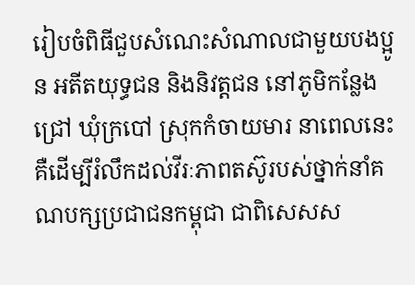រៀបចំពិធីជួបសំណេះសំណាលជាមួយបងប្អូន អតីតយុទ្ធជន និងនិវត្តជន នៅភូមិកន្លែងជ្រៅ ឃុំក្របៅ ស្រុកកំចាយមារ នាពេលនេះ គឺដើម្បីរំលឹកដល់វីរៈភាពតស៊ូរបស់ថ្នាក់នាំគណបក្សប្រជាជនកម្ពុជា ជាពិសេសស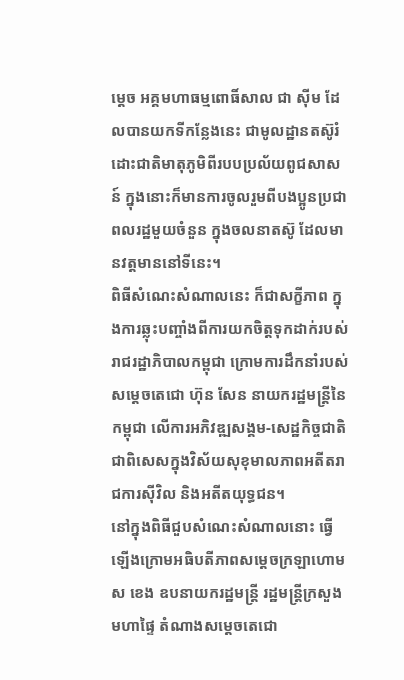ម្តេច អគ្គមហាធម្មពោធិ៍សាល ជា ស៊ីម ដែលបានយកទីកន្លែងនេះ ជាមូលដ្ឋានតស៊ូរំដោះជាតិមាតុភូមិពីរបបប្រល័យពូជសាសន៍ ក្នុងនោះក៏មានការចូលរួមពីបងប្អូនប្រជាពលរដ្ឋមួយចំនួន ក្នុងចលនាតស៊ូ ដែលមានវត្តមាននៅទីនេះ។
ពិធីសំណេះសំណាលនេះ ក៏ជាសក្ខីភាព ក្នុងការឆ្លុះបញ្ចាំងពីការយកចិត្តទុកដាក់របស់រាជរដ្ឋាភិបាលកម្ពុជា ក្រោមការដឹកនាំរបស់ សម្តេចតេជោ ហ៊ុន សែន នាយករដ្ឋមន្រ្តីនៃកម្ពុជា លើការអភិវឌ្ឍសង្គម-សេដ្ឋកិច្ចជាតិ ជាពិសេសក្នុងវិស័យសុខុមាលភាពអតីតរាជការស៊ីវិល និងអតីតយុទ្ធជន។
នៅក្នុងពិធីជួបសំណេះសំណាលនោះ ធ្វើឡើងក្រោមអធិបតីភាពសម្ដេចក្រឡាហោម ស ខេង ឧបនាយករដ្ឋមន្ដ្រី រដ្ឋមន្ដ្រីក្រសួងមហាផ្ទៃ តំណាងសម្ដេចតេជោ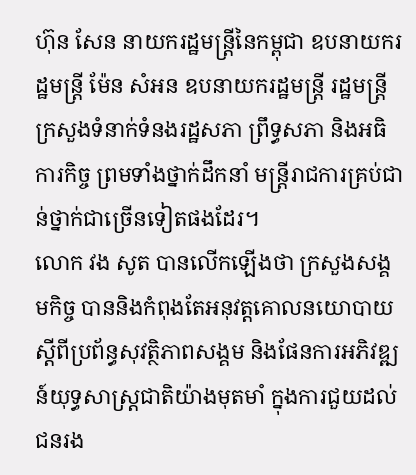ហ៊ុន សែន នាយករដ្ឋមន្ដ្រីនៃកម្ពុជា ឧបនាយករដ្ឋមន្ដ្រី ម៉ែន សំអន ឧបនាយករដ្ឋមន្ដ្រី រដ្ឋមន្ដ្រីក្រសួងទំនាក់ទំនងរដ្ឋសភា ព្រឹទ្ធសភា និងអធិការកិច្ច ព្រមទាំងថ្នាក់ដឹកនាំ មន្ដ្រីរាជការគ្រប់ជាន់ថ្នាក់ជាច្រើនទៀតផងដែរ។
លោក វង សូត បានលើកឡើងថា ក្រសួងសង្គមកិច្ច បាននិងកំពុងតែអនុវត្តគោលនយោបាយស្តីពីប្រព័ន្ធសុវត្ថិភាពសង្គម និងផែនការអភិវឌ្ឍន៍យុទ្ធសាស្រ្តជាតិយ៉ាងមុតមាំ ក្នុងការជួយដល់ជនរង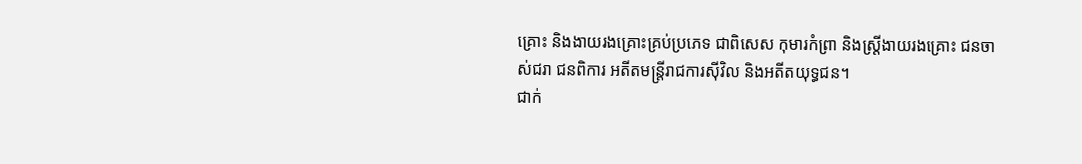គ្រោះ និងងាយរងគ្រោះគ្រប់ប្រភេទ ជាពិសេស កុមារកំព្រា និងស្រ្តីងាយរងគ្រោះ ជនចាស់ជរា ជនពិការ អតីតមន្រ្តីរាជការស៊ីវិល និងអតីតយុទ្ធជន។
ជាក់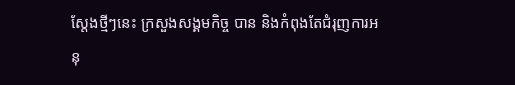ស្តែងថ្មីៗនេះ ក្រសួងសង្គមកិច្ច បាន និងកំពុងតែជំរុញការអនុ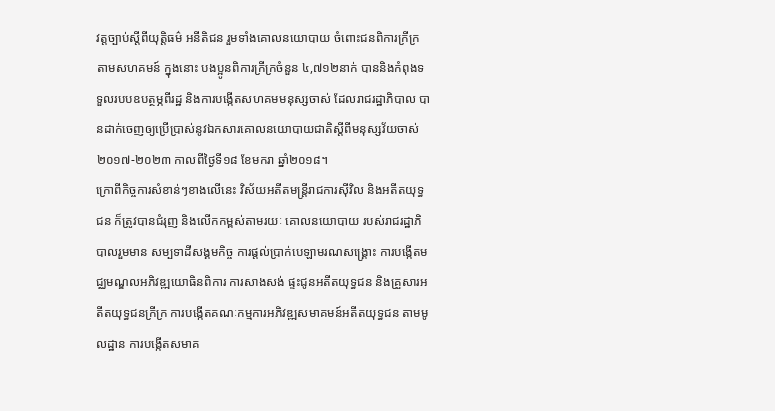វត្តច្បាប់ស្តីពីយុត្តិធម៌ អនីតិជន រួមទាំងគោលនយោបាយ ចំពោះជនពិការក្រីក្រ តាមសហគមន៍ ក្នុងនោះ បងប្អូនពិការក្រីក្រចំនួន ៤,៧១២នាក់ បាននិងកំពុងទទួលរបបឧបត្ថម្ភពីរដ្ឋ និងការបង្កើតសហគមមនុស្សចាស់ ដែលរាជរដ្ឋាភិបាល បានដាក់ចេញឲ្យប្រើប្រាស់នូវឯកសារគោលនយោបាយជាតិស្តីពីមនុស្សវ័យចាស់ ២០១៧-២០២៣ កាលពីថ្ងៃទី១៨ ខែមករា ឆ្នាំ២០១៨។
ក្រោពីកិច្ចការសំខាន់ៗខាងលើនេះ វិស័យអតីតមន្រ្តីរាជការស៊ីវិល និងអតីតយុទ្ធជន ក៏ត្រូវបានជំរុញ និងលើកកម្ពស់តាមរយៈ គោលនយោបាយ របស់រាជរដ្ឋាភិបាលរួមមាន សម្បទាដីសង្គមកិច្ច ការផ្តល់ប្រាក់បេឡាមរណសង្រ្គោះ ការបង្កើតមជ្ឈមណ្ឌលអភិវឌ្ឍយោធិនពិការ ការសាងសង់ ផ្ទះជូនអតីតយុទ្ធជន និងគ្រួសារអតីតយុទ្ធជនក្រីក្រ ការបង្កើតគណៈកម្មការអភិវឌ្ឍសមាគមន៍អតីតយុទ្ធជន តាមមូលដ្ឋាន ការបង្កើតសមាគ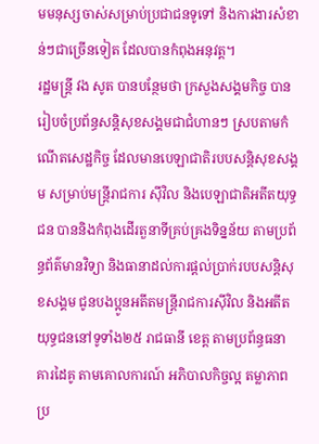មមនុស្សចាស់សម្រាប់ប្រជាជនទូទៅ និងការងារសំខាន់ៗជាច្រើនទៀត ដែលបានកំពុងអនុវត្ត។
រដ្ឋមន្រ្តី វង សូត បានបន្ថែមថា ក្រសួងសង្គមកិច្ច បានរៀបចំប្រព័ន្ធសន្តិសុខសង្គមជាជំហានៗ ស្របតាមកំណើតសេដ្ឋកិច្ច ដែលមានបេឡាជាតិរបបសន្តិសុខសង្គម សម្រាប់មន្រ្តីរាជការ ស៊ីវិល និងបេឡាជាតិអតីតយុទ្ធជន បាននិងកំពុងដើរតួនាទីគ្រប់គ្រងទិន្នន័យ តាមប្រព័ន្ធព័ត៌មានវិទ្យា និងធានាដល់ការផ្តល់ប្រាក់របបសន្តិសុខសង្គម ជូនបងប្អូនអតីតមន្រ្តីរាជការស៊ីវិល និងអតីតយុទ្ធជននៅទូទាំង២៥ រាជធានី ខេត្ត តាមប្រព័ន្ធធនាគារដៃគូ តាមគោលការណ៍ អភិបាលកិច្ចល្អ តម្លាភាព ប្រ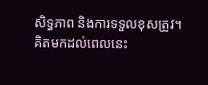សិទ្ធភាព និងការទទួលខុសត្រូវ។
គិតមកដល់ពេលនេះ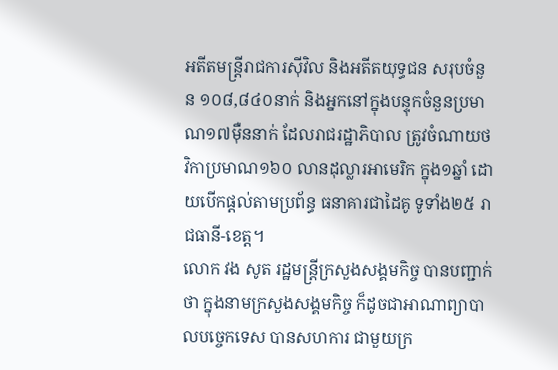អតីតមន្រ្តីរាជការស៊ីវិល និងអតីតយុទ្ធជន សរុបចំនួន ១០៨,៨៤០នាក់ និងអ្នកនៅក្នុងបន្ទុកចំនួនប្រមាណ១៧ម៉ឺននាក់ ដែលរាជរដ្ឋាភិបាល ត្រូវចំណាយថវិកាប្រមាណ១៦០ លានដុល្លារអាមេរិក ក្នុង១ឆ្នាំ ដោយបើកផ្តល់តាមប្រព័ន្ធ ធនាគារជាដៃគូ ទូទាំង២៥ រាជធានី-ខេត្ត។
លោក វង សូត រដ្ឋមន្រ្តីក្រសួងសង្គមកិច្ច បានបញ្ជាក់ថា ក្នុងនាមក្រសួងសង្គមកិច្ច ក៏ដូចជាអាណាព្យាបាលបច្ចេកទេស បានសហការ ជាមួយក្រ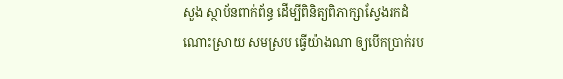សួង ស្ថាប័នពាក់ព័ន្ធ ដើម្បីពិនិត្យពិភាក្សាស្វែងរកដំណោះស្រាយ សមស្រប ធ្វើយ៉ាងណា ឲ្យបើកប្រាក់រប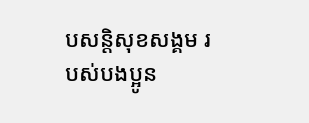បសន្តិសុខសង្គម របស់បងប្អូន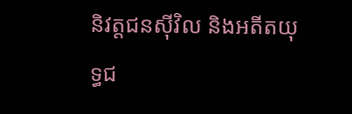និវត្តជនស៊ីវិល និងអតីតយុទ្ធជ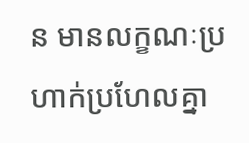ន មានលក្ខណៈប្រហាក់ប្រហែលគ្នា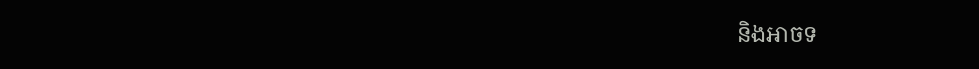និងអាចទ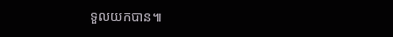ទួលយកបាន៕